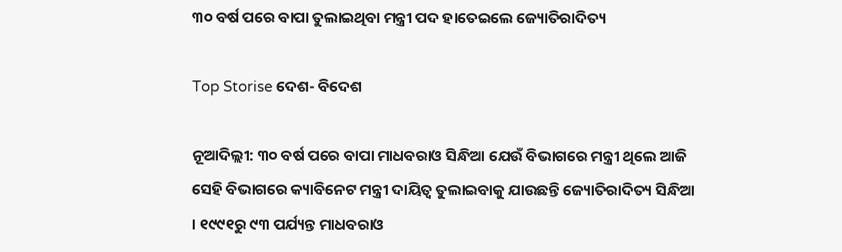୩୦ ବର୍ଷ ପରେ ବାପା ତୁଲାଇଥିବା ମନ୍ତ୍ରୀ ପଦ ହାତେଇଲେ ଜ୍ୟୋତିରାଦିତ୍ୟ

Top Storise ଦେଶ- ବିଦେଶ

ନୂଆଦିଲ୍ଲୀ: ୩୦ ବର୍ଷ ପରେ ବାପା ମାଧବରାଓ ସିନ୍ଧିଆ ଯେଉଁ ବିଭାଗରେ ମନ୍ତ୍ରୀ ଥିଲେ ଆଜି ସେହି ବିଭାଗରେ କ୍ୟାବିନେଟ ମନ୍ତ୍ରୀ ଦାୟିତ୍ୱ ତୁଲାଇବାକୁ ଯାଉଛନ୍ତି ଜ୍ୟୋତିରାଦିତ୍ୟ ସିନ୍ଧିଆ । ୧୯୯୧ରୁ ୯୩ ପର୍ଯ୍ୟନ୍ତ ମାଧବରାଓ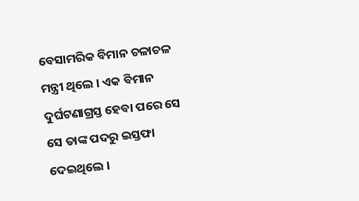ବେସାମରିକ ବିମାନ ଚଳାଚଳ ମନ୍ତ୍ରୀ ଥିଲେ । ଏକ ବିମାନ ଦୁର୍ଘଟଣାଗ୍ରସ୍ତ ହେବା ପରେ ସେ ସେ ତାଙ୍କ ପଦରୁ ଇସ୍ତଫା ଦେଇଥିଲେ ।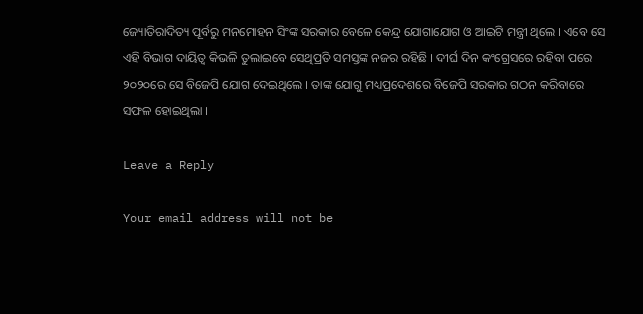ଜ୍ୟୋତିରାଦିତ୍ୟ ପୂର୍ବରୁ ମନମୋହନ ସିଂଙ୍କ ସରକାର ବେଳେ କେନ୍ଦ୍ର ଯୋଗାଯୋଗ ଓ ଆଇଟି ମନ୍ତ୍ରୀ ଥିଲେ । ଏବେ ସେ ଏହି ବିଭାଗ ଦାୟିତ୍ୱ କିଭଳି ତୁଲାଇବେ ସେଥିପ୍ରତି ସମସ୍ତଙ୍କ ନଜର ରହିଛି । ଦୀର୍ଘ ଦିନ କଂଗ୍ରେସରେ ରହିବା ପରେ ୨୦୨୦ରେ ସେ ବିଜେପି ଯୋଗ ଦେଇଥିଲେ । ତାଙ୍କ ଯୋଗୁ ମଧ୍ୟପ୍ରଦେଶରେ ବିଜେପି ସରକାର ଗଠନ କରିବାରେ ସଫଳ ହୋଇଥିଲା ।

Leave a Reply

Your email address will not be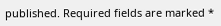published. Required fields are marked *